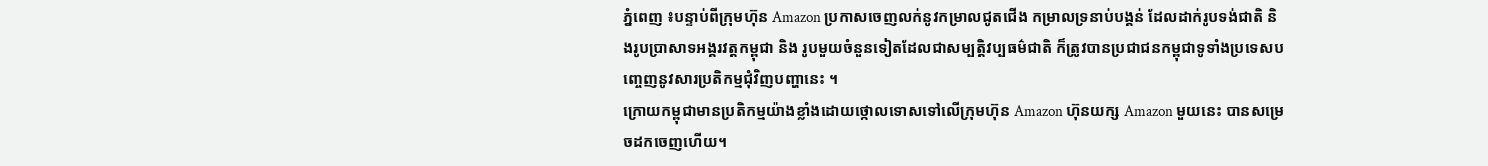ភ្នំពេញ ៖បន្ទាប់ពីក្រុមហ៊ុន Amazon ប្រកាសចេញលក់នូវកម្រាលជូតជើង កម្រាលទ្រនាប់បង្គន់ ដែលដាក់រូបទង់ជាតិ និងរូបប្រាសាទអង្គរវត្តកម្ពុជា និង រូបមួយចំនួនទៀតដែលជាសម្បត្តិវប្បធម៌ជាតិ ក៏ត្រូវបានប្រជាជនកម្ពុជាទូទាំងប្រទេសបញ្ចេញនូវសារប្រតិកម្មជុំវិញបញ្ហានេះ ។
ក្រោយកម្ពុជាមានប្រតិកម្មយ៉ាងខ្លាំងដោយថ្កោលទោសទៅលើក្រុមហ៊ុន Amazon ហ៊ុនយក្ស Amazon មួយនេះ បានសម្រេចដកចេញហើយ។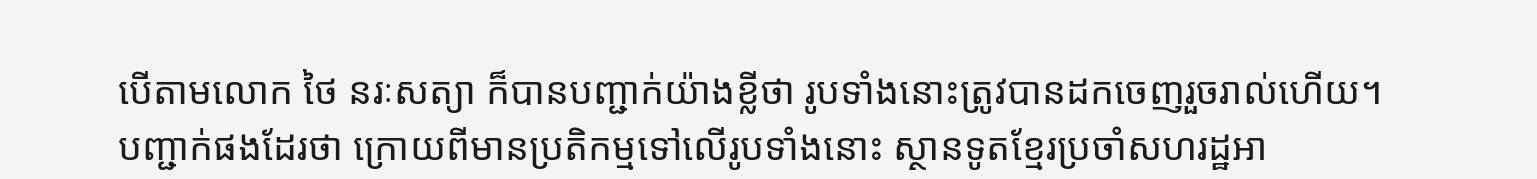បើតាមលោក ថៃ នរៈសត្យា ក៏បានបញ្ជាក់យ៉ាងខ្លីថា រូបទាំងនោះត្រូវបានដកចេញរួចរាល់ហើយ។
បញ្ជាក់ផងដែរថា ក្រោយពីមានប្រតិកម្មទៅលើរូបទាំងនោះ ស្ថានទូតខ្មែរប្រចាំសហរដ្ឋអា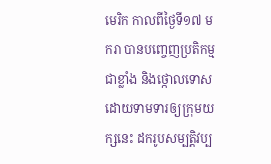មេរិក កាលពីថ្ងៃទី១៧ មករា បានបញ្ចេញប្រតិកម្មជាខ្លាំង និងថ្កោលទោសដោយទាមទារឲ្យក្រុមយក្សនេះ ដករូបសម្បត្តិវប្ប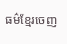ធម៌ខ្មែរចេញ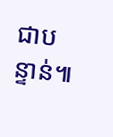ជាបន្ទាន់៕